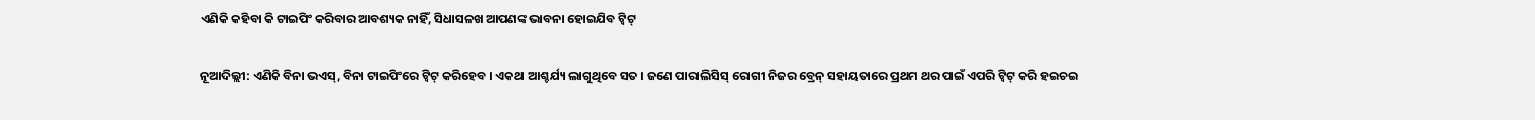ଏଣିକି କହିବା କି ଟାଇପିଂ କରିବାର ଆବଶ୍ୟକ ନାହିଁ, ସିଧାସଳଖ ଆପଣଙ୍କ ଭାବନା ହୋଇଯିବ ଟ୍ୱିଟ୍

ନୂଆଦିଲ୍ଲୀ: ଏଣିକି ବିନା ଭଏସ୍, ବିନା ଟାଇପିଂରେ ଟ୍ୱିଟ୍ କରିହେବ । ଏକଥା ଆଶ୍ଚର୍ଯ୍ୟ ଲାଗୁଥିବେ ସତ । ଜଣେ ପାରାଲିସିସ୍ ରୋଗୀ ନିଜର ବ୍ରେନ୍ ସହାୟତାରେ ପ୍ରଥମ ଥର ପାଇଁ ଏପରି ଟ୍ୱିଟ୍ କରି ହଇଚଇ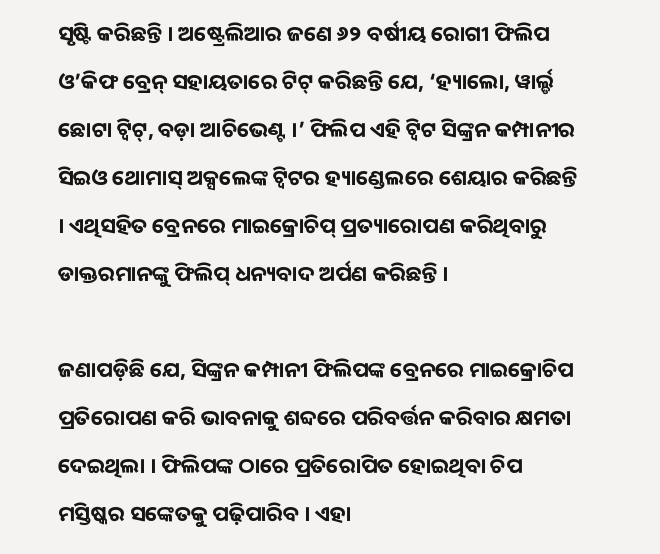ସୃଷ୍ଟି କରିଛନ୍ତି । ଅଷ୍ଟ୍ରେଲିଆର ଜଣେ ୬୨ ବର୍ଷୀୟ ରୋଗୀ ଫିଲିପ ଓ’କିଫ ବ୍ରେନ୍ ସହାୟତାରେ ଟିଟ୍ କରିଛନ୍ତି ଯେ, ‘ହ୍ୟାଲୋ, ୱାର୍ଲ୍ଡ ଛୋଟା ଟ୍ୱିଟ୍, ବଡ଼ା ଆଚିଭେଣ୍ଟ ।’ ଫିଲିପ ଏହି ଟ୍ୱିଟ ସିଙ୍କ୍ରନ କମ୍ପାନୀର ସିଇଓ ଥୋମାସ୍ ଅକ୍ସଲେଙ୍କ ଟ୍ୱିଟର ହ୍ୟାଣ୍ଡେଲରେ ଶେୟାର କରିଛନ୍ତି । ଏଥିସହିତ ବ୍ରେନରେ ମାଇକ୍ରୋଚିପ୍ ପ୍ରତ୍ୟାରୋପଣ କରିଥିବାରୁ ଡାକ୍ତରମାନଙ୍କୁ ଫିଲିପ୍ ଧନ୍ୟବାଦ ଅର୍ପଣ କରିଛନ୍ତି ।

ଜଣାପଡ଼ିଛି ଯେ, ସିଙ୍କ୍ରନ କମ୍ପାନୀ ଫିଲିପଙ୍କ ବ୍ରେନରେ ମାଇକ୍ରୋଚିପ ପ୍ରତିରୋପଣ କରି ଭାବନାକୁ ଶବ୍ଦରେ ପରିବର୍ତ୍ତନ କରିବାର କ୍ଷମତା ଦେଇଥିଲା । ଫିଲିପଙ୍କ ଠାରେ ପ୍ରତିରୋପିତ ହୋଇଥିବା ଚିପ ମସ୍ତିଷ୍କର ସଙ୍କେତକୁ ପଢ଼ିପାରିବ । ଏହା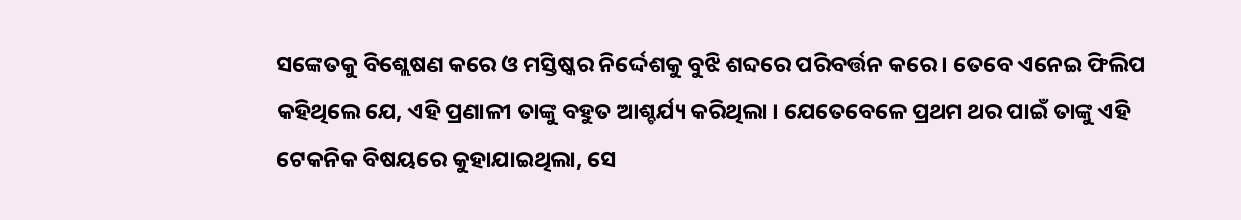ସଙ୍କେତକୁ ବିଶ୍ଲେଷଣ କରେ ଓ ମସ୍ତିଷ୍କର ନିର୍ଦ୍ଦେଶକୁ ବୁଝି ଶବ୍ଦରେ ପରିବର୍ତ୍ତନ କରେ । ତେବେ ଏନେଇ ଫିଲିପ କହିଥିଲେ ଯେ, ଏହି ପ୍ରଣାଳୀ ତାଙ୍କୁ ବହୁତ ଆଶ୍ଚର୍ଯ୍ୟ କରିଥିଲା । ଯେତେବେଳେ ପ୍ରଥମ ଥର ପାଇଁ ତାଙ୍କୁ ଏହି ଟେକନିକ ବିଷୟରେ କୁହାଯାଇଥିଲା, ସେ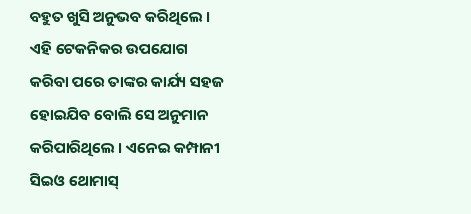ବହୁତ ଖୁସି ଅନୁଭବ କରିଥିଲେ । ଏହି ଟେକନିକର ଉପଯୋଗ କରିବା ପରେ ତାଙ୍କର କାର୍ଯ୍ୟ ସହଜ ହୋଇଯିବ ବୋଲି ସେ ଅନୁମାନ କରିପାରିଥିଲେ । ଏନେଇ କମ୍ପାନୀ ସିଇଓ ଥୋମାସ୍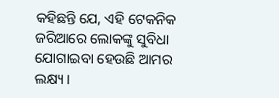କହିଛନ୍ତି ଯେ, ଏହି ଟେକନିକ ଜରିଆରେ ଲୋକଙ୍କୁ ସୁବିଧା ଯୋଗାଇବା ହେଉଛି ଆମର ଲକ୍ଷ୍ୟ ।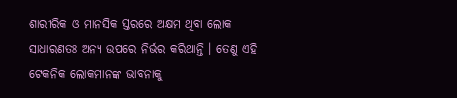ଶାରୀରିକ ଓ ମାନସିକ ସ୍ତରରେ ଅକ୍ଷମ ଥିବା ଲୋକ ସାଧାରଣତଃ ଅନ୍ୟ ଉପରେ ନିର୍ଭର କରିଥାନ୍ତି । ତେଣୁ ଏହି ଟେକନିକ ଲୋକମାନଙ୍କ ଭାବନାକୁ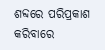ଶବ୍ଦରେ ପରିପ୍ରକାଶ କରିବାରେ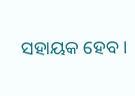ସହାୟକ ହେବ ।